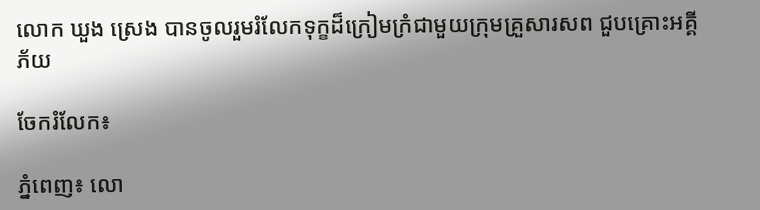លោក ឃួង ស្រេង បានចូលរួមរំលែកទុក្ខដ៏ក្រៀមក្រំជាមួយក្រុមគ្រួសារសព ជួបគ្រោះអគ្គីភ័យ

ចែករំលែក៖

ភ្នំពេញ៖ លោ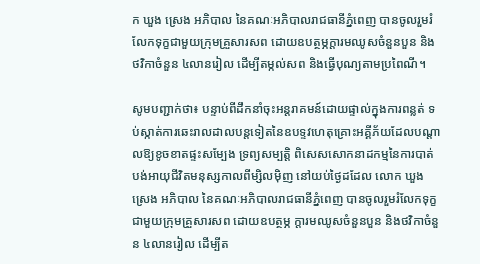ក ឃួង ស្រេង អភិបាល នៃគណៈអភិបាលរាជធានីភ្នំពេញ បានចូលរួមរំលែកទុក្ខជាមួយក្រុមគ្រួសារសព ដោយឧបត្ថម្ភក្តារមឈូសចំនួនបួន និងថវិកាចំនួន ៤លានរៀល ដើម្បីតម្កល់សព និងធ្វើបុណ្យតាមប្រពៃណី។

សូមបញ្ជាក់ថា៖ បន្ទាប់ពីដឹកនាំចុះអន្តរាគមន៍ដោយផ្ទាល់ក្នុងការពន្លត់ ទប់ស្កាត់ការឆេះរាលដាលបន្តទៀតនៃឧបទ្ទវហេតុគ្រោះអគ្គីភ័យដែលបណ្តាលឱ្យខូចខាតផ្ទះសម្បែង ទ្រព្យសម្បត្តិ ពិសេសសោកនាដកម្មនៃការបាត់បង់អាយុជីវិតមនុស្សកាលពីម្សិលម៉ិញ នៅយប់ថ្ងៃដដែល លោក ឃួង ស្រេង អភិបាល នៃគណៈអភិបាលរាជធានីភ្នំពេញ បានចូលរួមរំលែកទុក្ខជាមួយក្រុមគ្រួសារសព ដោយឧបត្ថម្ភ ក្តារមឈូសចំនួនបួន និងថវិកាចំនួន ៤លានរៀល ដើម្បីត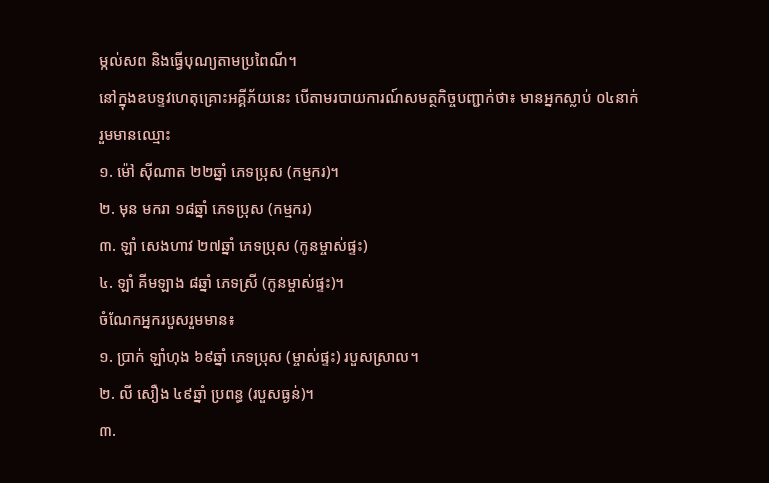ម្កល់សព និងធ្វើបុណ្យតាមប្រពៃណី។
នៅក្នុងឧបទ្ទវហេតុគ្រោះអគ្គីភ័យនេះ បើតាមរបាយការណ៍សមត្ថកិច្ចបញ្ជាក់ថា៖ មានអ្នកស្លាប់ ០៤នាក់ រួមមានឈ្មោះ
១. ម៉ៅ ស៊ីណាត ២២ឆ្នាំ ភេទប្រុស (កម្មករ)។
២. មុន មករា ១៨ឆ្នាំ ភេទប្រុស (កម្មករ)
៣. ឡាំ សេងហាវ ២៧ឆ្នាំ ភេទប្រុស (កូនម្ចាស់ផ្ទះ)
៤. ឡាំ គីមឡាង ៨ឆ្នាំ ភេទស្រី (កូនម្ចាស់ផ្ទះ)។
ចំណែកអ្នករបួសរួមមាន៖
១. ប្រាក់ ឡាំហុង ៦៩ឆ្នាំ ភេទប្រុស (ម្ចាស់ផ្ទះ) របួសស្រាល។
២. លី សឿង ៤៩ឆ្នាំ ប្រពន្ធ (របួសធ្ងន់)។
៣.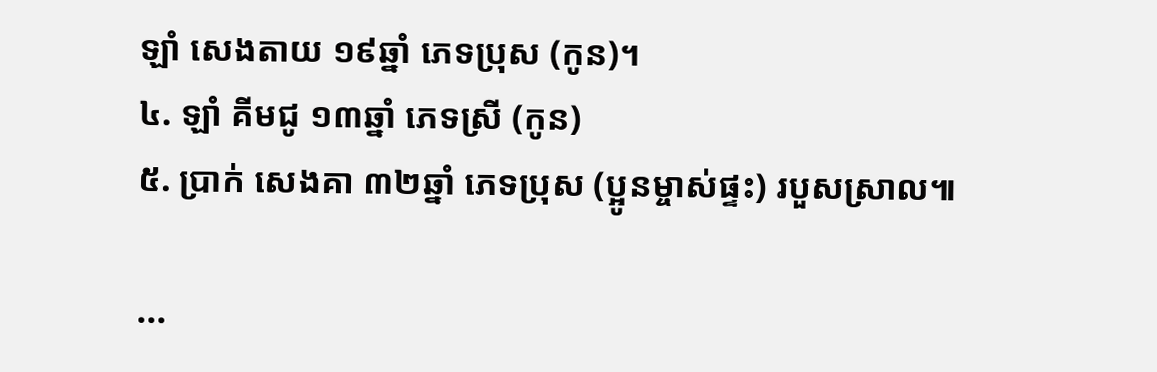ឡាំ សេងតាយ ១៩ឆ្នាំ ភេទប្រុស (កូន)។
៤. ឡាំ គីមជូ ១៣ឆ្នាំ ភេទស្រី (កូន)
៥. ប្រាក់ សេងគា ៣២ឆ្នាំ ភេទប្រុស (ប្អូនម្ចាស់ផ្ទះ) របួសស្រាល៕

...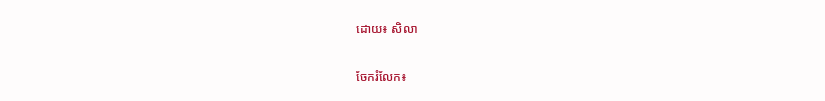ដោយ៖ សិលា

ចែករំលែក៖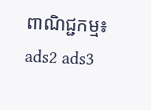ពាណិជ្ជកម្ម៖
ads2 ads3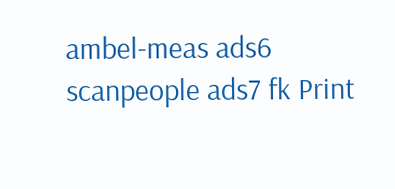ambel-meas ads6 scanpeople ads7 fk Print